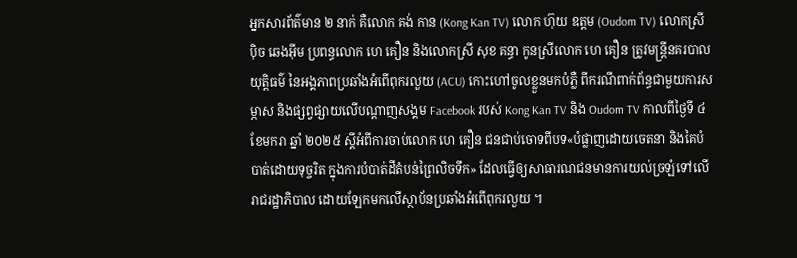អ្នកសារព័ត៌មាន ២ នាក់ គឺលោក គង់ កាន (Kong Kan TV) លោក ហ៊ុយ ឧត្តម (Oudom TV) លោកស្រី ប៉ិច ឆេងអ៊ីម ប្រពន្ធលោក ហេ គឿន និងលោកស្រី សុខ គន្ធា កូនស្រីលោក ហេ គឿន ត្រូវមន្ត្រីនគរបាលយុត្តិធម៌ នៃអង្គភាពប្រឆាំងអំពើពុករលួយ (ACU) កោះហៅចូលខ្លួនមកបំភ្លឺ ពីករណីពាក់ព័ន្ធជាមួយការសម្ភាស និងផ្សព្វផ្សាយលើបណ្តាញសង្គម Facebook របស់ Kong Kan TV និង Oudom TV កាលពីថ្ងៃទី ៤ ខែមករា ឆ្នាំ ២០២៥ ស្តីអំពីការចាប់លោក ហេ គឿន ជនជាប់ចោទពីបទ«បំផ្លាញដោយចេតនា និងគៃបំបាត់ដោយទុច្ចរិត ក្នុងការបំបាត់ដីតំបន់ព្រៃលិចទឹក» ដែលធ្វើឲ្យសាធារណជនមានការយល់ច្រឡំទៅលើរាជរដ្ឋាភិបាល ដោយឡែកមកលើស្ថាប័នប្រឆាំងអំពើពុករលួយ ។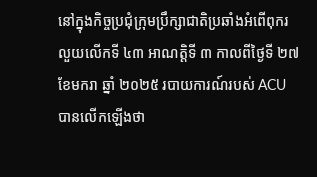នៅក្នុងកិច្ចប្រជុំក្រុមប្រឹក្សាជាតិប្រឆាំងអំពើពុករលួយលើកទី ៤៣ អាណត្តិទី ៣ កាលពីថ្ងៃទី ២៧ ខែមករា ឆ្នាំ ២០២៥ របាយការណ៍របស់ ACU បានលើកឡើងថា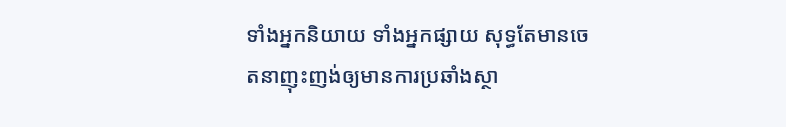ទាំងអ្នកនិយាយ ទាំងអ្នកផ្សាយ សុទ្ធតែមានចេតនាញុះញង់ឲ្យមានការប្រឆាំងស្ថា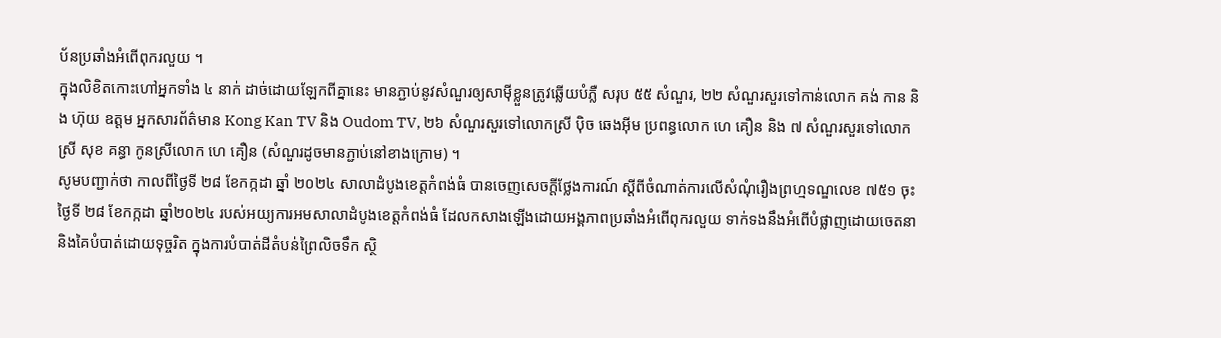ប័នប្រឆាំងអំពើពុករលួយ ។
ក្នុងលិខិតកោះហៅអ្នកទាំង ៤ នាក់ ដាច់ដោយឡែកពីគ្នានេះ មានភ្ជាប់នូវសំណួរឲ្យសាម៉ីខ្លួនត្រូវឆ្លើយបំភ្លឺ សរុប ៥៥ សំណួរ, ២២ សំណួរសួរទៅកាន់លោក គង់ កាន និង ហ៊ុយ ឧត្តម អ្នកសារព័ត៌មាន Kong Kan TV និង Oudom TV, ២៦ សំណួរសួរទៅលោកស្រី ប៉ិច ឆេងអ៊ីម ប្រពន្ធលោក ហេ គឿន និង ៧ សំណួរសួរទៅលោកស្រី សុខ គន្ធា កូនស្រីលោក ហេ គឿន (សំណួរដូចមានភ្ជាប់នៅខាងក្រោម) ។
សូមបញ្ជាក់ថា កាលពីថ្ងៃទី ២៨ ខែកក្កដា ឆ្នាំ ២០២៤ សាលាដំបូងខេត្តកំពង់ធំ បានចេញសេចក្តីថ្លែងការណ៍ ស្តីពីចំណាត់ការលើសំណុំរឿងព្រហ្មទណ្ឌលេខ ៧៥១ ចុះថ្ងៃទី ២៨ ខែកក្កដា ឆ្នាំ២០២៤ របស់អយ្យការអមសាលាដំបូងខេត្តកំពង់ធំ ដែលកសាងឡើងដោយអង្គភាពប្រឆាំងអំពើពុករលួយ ទាក់ទងនឹងអំពើបំផ្លាញដោយចេតនា និងគៃបំបាត់ដោយទុច្ចរិត ក្នុងការបំបាត់ដីតំបន់ព្រៃលិចទឹក ស្ថិ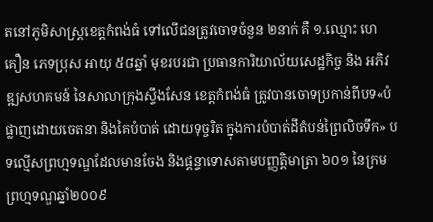តនៅភូមិសាស្រ្តខេត្តកំពង់ធំ ទៅលើជនត្រូវចោទចំនួន ២នាក់ គឺ ១.ឈ្មោះ ហេ គឿន ភេទប្រុស អាយុ ៥៨ឆ្នាំ មុខរបរជា ប្រធានការិយាល័យសេដ្ឋកិច្ច និង អភិវឌ្ឍសហគមន៍ នៃសាលាក្រុងស្ទឹងសែន ខេត្តកំពង់ធំ ត្រូវបានចោទប្រកាន់ពីបទ«បំផ្លាញដោយចេតនា និងគៃបំបាត់ ដោយទុច្ចរិត ក្នុងការបំបាត់ដីតំបន់ព្រៃលិចទឹក» បទល្មើសព្រហ្មទណ្ឌដែលមានចែង និងផ្តន្ទាទោសតាមបញ្ញត្តិមាត្រា ៦០១ នៃក្រមព្រហ្មទណ្ឌឆ្នាំ២០០៩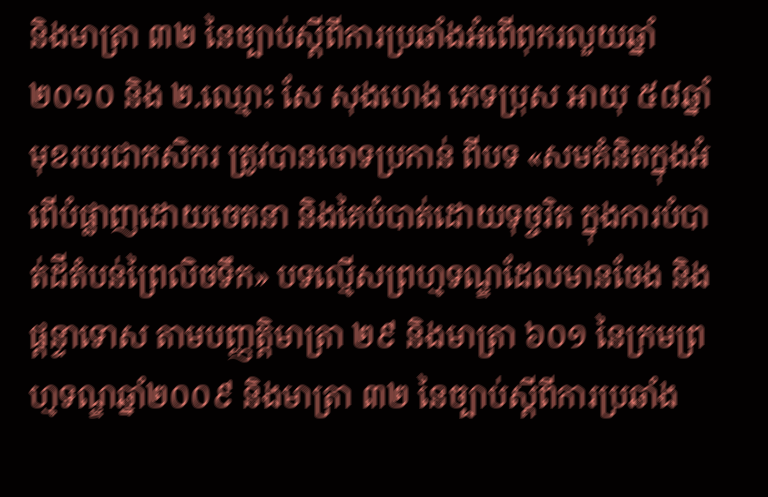និងមាត្រា ៣២ នៃច្បាប់ស្តីពីការប្រឆាំងអំពើពុករលួយឆ្នាំ២០១០ និង ២.ឈ្មោះ សែ សុងហេង ភេទប្រុស អាយុ ៥៨ឆ្នាំ មុខរបរជាកសិករ ត្រូវបានចោទប្រកាន់ ពីបទ «សមគំនិតក្នុងអំពើបំផ្លាញដោយចេតនា និងគៃបំបាត់ដោយទុច្ចរិត ក្នុងការបំបាត់ដីតំបន់ព្រៃលិចទឹក» បទល្មើសព្រហ្មទណ្ឌដែលមានចែង និងផ្តន្ទាទោស តាមបញ្ញត្តិមាត្រា ២៩ និងមាត្រា ៦០១ នៃក្រមព្រហ្មទណ្ឌឆ្នាំ២០០៩ និងមាត្រា ៣២ នៃច្បាប់ស្តីពីការប្រឆាំង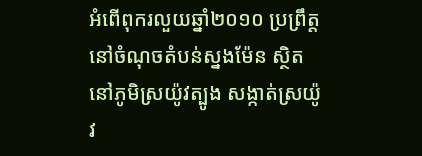អំពើពុករលួយឆ្នាំ២០១០ ប្រព្រឹត្តនៅចំណុចតំបន់ស្នងម៉ែន ស្ថិតនៅភូមិស្រយ៉ូវត្បូង សង្កាត់ស្រយ៉ូវ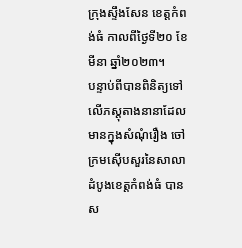ក្រុងស្ទឹងសែន ខេត្តកំពង់ធំ កាលពីថ្ងៃទី២០ ខែមីនា ឆ្នាំ២០២៣។
បន្ទាប់ពីបានពិនិត្យទៅលើភស្តុតាងនានាដែលមានក្នុងសំណុំរឿង ចៅក្រមស៊ើបសួរនៃសាលាដំបូងខេត្តកំពង់ធំ បានស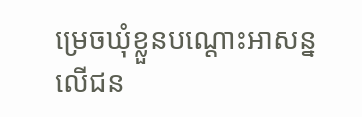ម្រេចឃុំខ្លួនបណ្តោះអាសន្នលើជន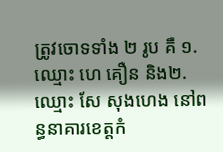ត្រូវចោទទាំង ២ រូប គឺ ១.ឈ្មោះ ហេ គឿន និង២.ឈ្មោះ សែ សុងហេង នៅពន្ធនាគារខេត្តកំ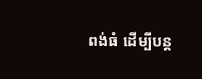ពង់ធំ ដើម្បីបន្ត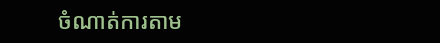ចំណាត់ការតាម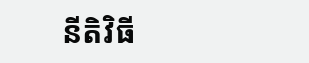នីតិវិធី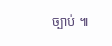ច្បាប់ ៕